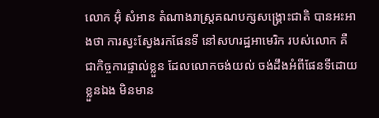លោក អ៊ុំ សំអាន តំណាងរាស្រ្តគណបក្សសង្រ្គោះជាតិ បានអះអាងថា ការស្វះស្វែងរកផែនទី នៅសហរដ្ឋអាមេរិក របស់លោក គឺជាកិច្ចការផ្ទាល់ខ្លួន ដែលលោកចង់យល់ ចង់ដឹងអំពីផែនទីដោយខ្លួនឯង មិនមាន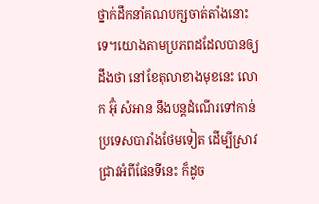ថ្នាក់ដឹកនាំគណបក្សចាត់តាំងនោះទេ។យោងតាមប្រភពដដែលបានឲ្យដឹងថា នៅខែតុលាខាងមុខនេះ លោក អ៊ុំ សំអាន នឹងបន្តដំណើរទៅកាន់ប្រទេសបារាំងថែមទៀត ដើម្បីស្រាវជ្រាវអំពីផែនទីនេះ ក៏ដូច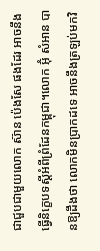ជាជួបជាមួយលោក ស៊ាន ប៉េងសែ ផងដែរ អាចនឹងធ្វើនិក្ខេបទស្តីអំពីព្រំដែនកម្ពុជា។លោក អ៊ុំ សំអាន បានឱ្យដឹងថា លោកមិនប្រាកដទេ អាចនឹងត្រឡប់មកវិ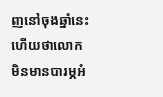ញនៅចុងឆ្នាំនេះ ហើយថាលោកមិនមានបារម្ភអំ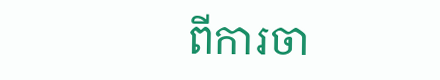ពីការចា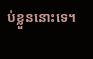ប់ខ្លួននោះទេ។